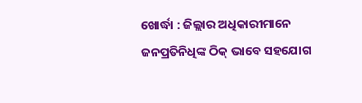ଖୋର୍ଦ୍ଧା : ଜିଲ୍ଲାର ଅଧିକାରୀମାନେ ଜନପ୍ରତିନିଧିଙ୍କ ଠିକ୍ ଭାବେ ସହଯୋଗ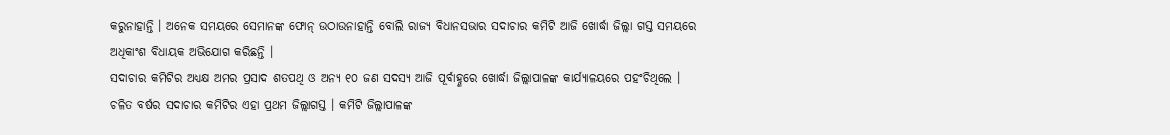କରୁନାହାନ୍ତି । ଅନେକ ସମୟରେ ସେମାନଙ୍କ ଫୋନ୍ ଉଠାଉନାହାନ୍ତି ବୋଲି ରାଜ୍ୟ ବିଧାନସଭାର ସଦାଚାର କମିଟି ଆଜି ଖୋର୍ଦ୍ଧା ଜିଲ୍ଲା ଗସ୍ତ ସମୟରେ ଅଧିକାଂଶ ବିଧାୟକ ଅଭିଯୋଗ କରିଛନ୍ତି ।
ସଦାଚାର କମିଟିର ଅଧ୍ୟକ୍ଷ ଅମର ପ୍ରସାଦ ଶତପଥି ଓ ଅନ୍ୟ ୧୦ ଜଣ ସଦସ୍ୟ ଆଜି ପୂର୍ବାହ୍ଣରେ ଖୋର୍ଦ୍ଧା ଜିଲ୍ଲାପାଳଙ୍କ କାର୍ଯ୍ୟାଳୟରେ ପହଂଚିଥିଲେ । ଚଳିତ ବର୍ଷର ସଦାଚାର କମିଟିର ଏହା ପ୍ରଥମ ଜିଲ୍ଲାଗସ୍ତ । କମିଟି ଜିଲ୍ଲାପାଳଙ୍କ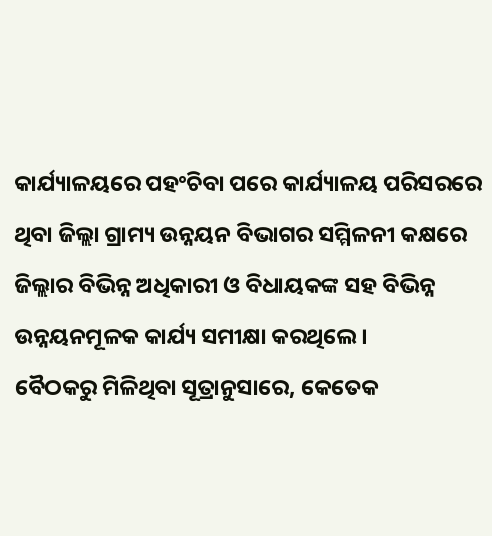କାର୍ଯ୍ୟାଳୟରେ ପହଂଚିବା ପରେ କାର୍ଯ୍ୟାଳୟ ପରିସରରେ ଥିବା ଜିଲ୍ଲା ଗ୍ରାମ୍ୟ ଉନ୍ନୟନ ବିଭାଗର ସମ୍ମିଳନୀ କକ୍ଷରେ ଜିଲ୍ଲାର ବିଭିନ୍ନ ଅଧିକାରୀ ଓ ବିଧାୟକଙ୍କ ସହ ବିଭିନ୍ନ ଉନ୍ନୟନମୂଳକ କାର୍ଯ୍ୟ ସମୀକ୍ଷା କରଥିଲେ ।
ବୈଠକରୁ ମିଳିଥିବା ସୂତ୍ରାନୁସାରେ, କେତେକ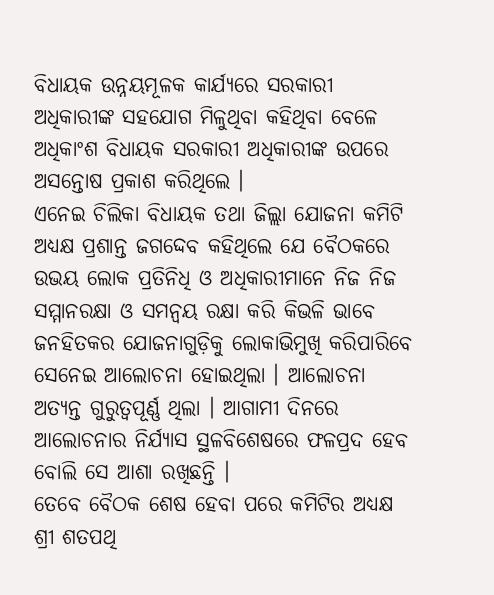ବିଧାୟକ ଉନ୍ନୟମୂଳକ କାର୍ଯ୍ୟରେ ସରକାରୀ ଅଧିକାରୀଙ୍କ ସହଯୋଗ ମିଳୁଥିବା କହିଥିବା ବେଳେ ଅଧିକାଂଶ ବିଧାୟକ ସରକାରୀ ଅଧିକାରୀଙ୍କ ଉପରେ ଅସନ୍ତୋଷ ପ୍ରକାଶ କରିଥିଲେ ।
ଏନେଇ ଚିଲିକା ବିଧାୟକ ତଥା ଜିଲ୍ଲା ଯୋଜନା କମିଟି ଅଧ୍ୟକ୍ଷ ପ୍ରଶାନ୍ତ ଜଗଦ୍ଦେବ କହିଥିଲେ ଯେ ବୈଠକରେ ଉଭୟ ଲୋକ ପ୍ରତିନିଧି ଓ ଅଧିକାରୀମାନେ ନିଜ ନିଜ ସମ୍ମାନରକ୍ଷା ଓ ସମନ୍ୱୟ ରକ୍ଷା କରି କିଭଳି ଭାବେ ଜନହିତକର ଯୋଜନାଗୁଡ଼ିକୁ ଲୋକାଭିମୁଖି କରିପାରିବେ ସେନେଇ ଆଲୋଚନା ହୋଇଥିଲା । ଆଲୋଚନା ଅତ୍ୟନ୍ତ ଗୁରୁତ୍ୱପୂର୍ଣ୍ଣ ଥିଲା । ଆଗାମୀ ଦିନରେ ଆଲୋଚନାର ନିର୍ଯ୍ୟାସ ସ୍ଥଳବିଶେଷରେ ଫଳପ୍ରଦ ହେବ ବୋଲି ସେ ଆଶା ରଖିଛନ୍ତି ।
ତେବେ ବୈଠକ ଶେଷ ହେବା ପରେ କମିଟିର ଅଧ୍ୟକ୍ଷ ଶ୍ରୀ ଶତପଥି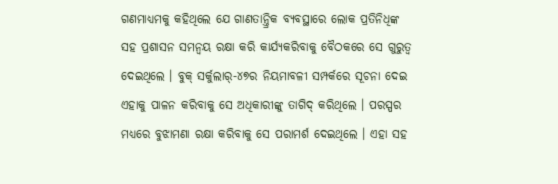ଗଣମାଧ୍ୟମକୁ କହିଥିଲେ ଯେ ଗାଣତାନ୍ତ୍ରିକ ବ୍ୟବସ୍ଥାରେ ଲୋକ ପ୍ରତିନିଧିଙ୍କ ସହ ପ୍ରଶାସନ ସମନ୍ୱୟ ରକ୍ଷା କରି କାର୍ଯ୍ୟକରିବାକୁ ବୈଠକରେ ସେ ଗୁରୁତ୍ୱ ଦେଇଥିଲେ । ବୁକ୍ ସର୍କୁଲାର୍-୪୭ର ନିୟମାବଳୀ ସମ୍ପର୍କରେ ସୂଚନା ଦେଇ ଏହାକୁ ପାଳନ କରିବାକୁ ସେ ଅଧିକାରୀଙ୍କୁ ତାଗିଦ୍ କରିଥିଲେ । ପରସ୍ପର ମଧ୍ୟରେ ବୁଝାମଣା ରକ୍ଷା କରିବାକୁ ସେ ପରାମର୍ଶ ଦେଇଥିଲେ । ଏହା ସହ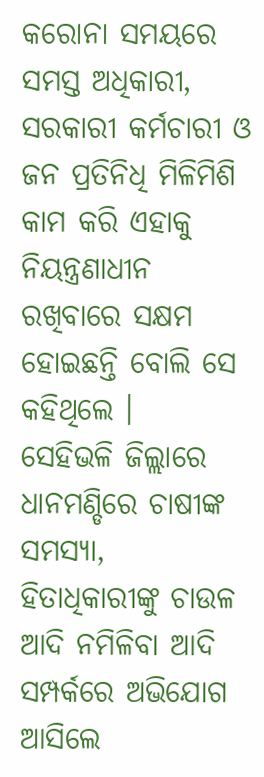କରୋନା ସମୟରେ ସମସ୍ତ ଅଧିକାରୀ, ସରକାରୀ କର୍ମଚାରୀ ଓ ଜନ ପ୍ରତିନିଧି ମିଳିମିଶି କାମ କରି ଏହାକୁ ନିୟନ୍ତ୍ରଣାଧୀନ ରଖିବାରେ ସକ୍ଷମ ହୋଇଛନ୍ତି ବୋଲି ସେ କହିଥିଲେ ।
ସେହିଭଳି ଜିଲ୍ଲାରେ ଧାନମଣ୍ଡିରେ ଚାଷୀଙ୍କ ସମସ୍ୟା, ହିତାଧିକାରୀଙ୍କୁ ଚାଉଳ ଆଦି ନମିଳିବା ଆଦି ସମ୍ପର୍କରେ ଅଭିଯୋଗ ଆସିଲେ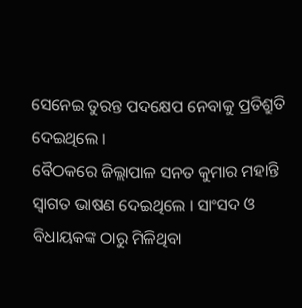ସେନେଇ ତୁରନ୍ତ ପଦକ୍ଷେପ ନେବାକୁ ପ୍ରତିଶ୍ରୁତି ଦେଇଥିଲେ ।
ବୈଠକରେ ଜିଲ୍ଲାପାଳ ସନତ କୁମାର ମହାନ୍ତି ସ୍ୱାଗତ ଭାଷଣ ଦେଇଥିଲେ । ସାଂସଦ ଓ ବିଧାୟକଙ୍କ ଠାରୁ ମିଳିଥିବା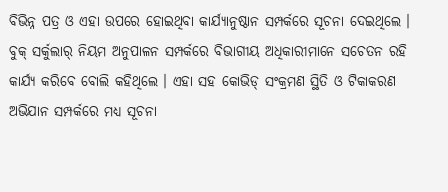ବିଭିନ୍ନ ପତ୍ର ଓ ଏହା ଉପରେ ହୋଇଥିବା କାର୍ଯ୍ୟାନୁଷ୍ଠାନ ସମ୍ପର୍କରେ ସୂଚନା ଦେଇଥିଲେ । ବୁକ୍ ସର୍କୁଲାର୍ ନିୟମ ଅନୁପାଳନ ସମ୍ପର୍କରେ ବିଭାଗୀୟ ଅଧିକାରୀମାନେ ସଚେତନ ରହି କାର୍ଯ୍ୟ କରିବେ ବୋଲି କହିଥିଲେ । ଏହା ସହ କୋଭିଡ୍ ସଂକ୍ରମଣ ସ୍ଥିତି ଓ ଟିକାକରଣ ଅଭିଯାନ ସମ୍ପର୍କରେ ମଧ୍ୟ ସୂଚନା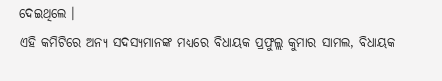ଦେଇଥିଲେ ।
ଏହି କମିଟିରେ ଅନ୍ୟ ସଦସ୍ୟମାନଙ୍କ ମଧ୍ୟରେ ବିଧାୟକ ପ୍ରଫୁଲ୍ଲ କୁମାର ସାମଲ, ବିଧାୟକ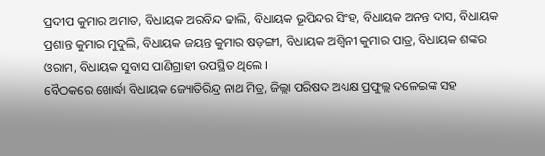ପ୍ରଦୀପ କୁମାର ଅମାତ, ବିଧାୟକ ଅରବିନ୍ଦ ଢାଲି, ବିଧାୟକ ଭୂପିନ୍ଦର ସିଂହ, ବିଧାୟକ ଅନନ୍ତ ଦାସ, ବିଧାୟକ ପ୍ରଶାନ୍ତ କୁମାର ମୁଦୁଲି, ବିଧାୟକ ଜୟନ୍ତ କୁମାର ଷଡ଼ଙ୍ଗୀ, ବିଧାୟକ ଅଶ୍ୱିନୀ କୁମାର ପାତ୍ର, ବିଧାୟକ ଶଙ୍କର ଓରାମ, ବିଧାୟକ ସୁବାସ ପାଣିଗ୍ରାହୀ ଉପସ୍ଥିତ ଥିଲେ ।
ବୈଠକରେ ଖୋର୍ଦ୍ଧା ବିଧାୟକ ଜ୍ୟୋତିରିନ୍ଦ୍ର ନାଥ ମିତ୍ର, ଜିଲ୍ଲା ପରିଷଦ ଅଧ୍ୟକ୍ଷ ପ୍ରଫୁଲ୍ଲ ଦଳେଇଙ୍କ ସହ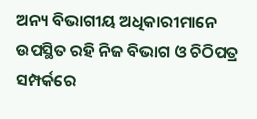ଅନ୍ୟ ବିଭାଗୀୟ ଅଧିକାରୀମାନେ ଉପସ୍ଥିତ ରହି ନିଜ ବିଭାଗ ଓ ଚିଠିପତ୍ର ସମ୍ପର୍କରେ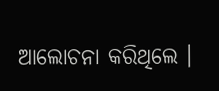ଆଲୋଚନା କରିଥିଲେ ।